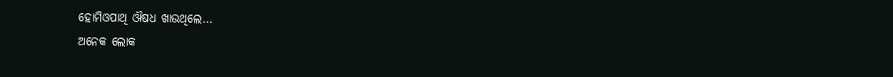ହୋମିଓପାଥି ଔଷଧ ଖାଉଥିଲେ…
ଅନେକ ଲୋକ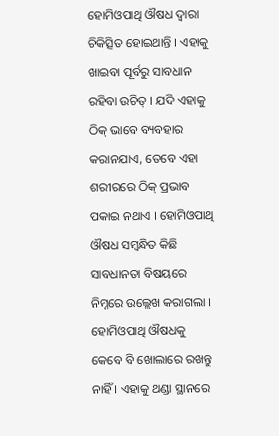ହୋମିଓପାଥି ଔଷଧ ଦ୍ୱାରା ଚିକିତ୍ସିତ ହୋଇଥାନ୍ତି । ଏହାକୁ ଖାଇବା ପୂର୍ବରୁ ସାବଧାନ ରହିବା ଉଚିତ୍ । ଯଦି ଏହାକୁ ଠିକ୍ ଭାବେ ବ୍ୟବହାର କରାନଯାଏ, ତେବେ ଏହା ଶରୀରରେ ଠିକ୍ ପ୍ରଭାବ ପକାଇ ନଥାଏ । ହୋମିଓପାଥି ଔଷଧ ସମ୍ବନ୍ଧିତ କିଛି ସାବଧାନତା ବିଷୟରେ ନିମ୍ନରେ ଉଲ୍ଲେଖ କରାଗଲା ।
ହୋମିଓପାଥି ଔଷଧକୁ କେବେ ବି ଖୋଲାରେ ରଖନ୍ତୁ ନାହିଁ । ଏହାକୁ ଥଣ୍ଡା ସ୍ଥାନରେ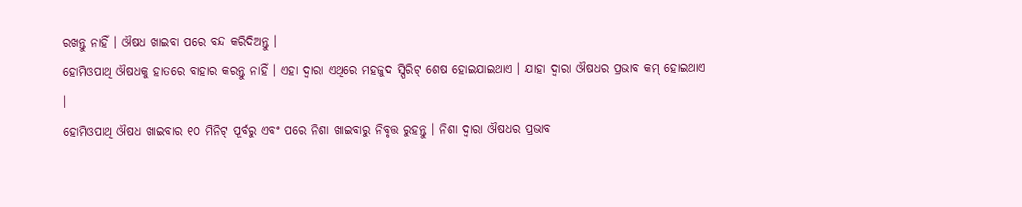ରଖନ୍ତୁ ନାହିଁ । ଔଷଧ ଖାଇବା ପରେ ବନ୍ଦ କରିଦିଅନ୍ତୁ ।
ହୋମିଓପାଥି ଔଷଧକୁ ହାତରେ ବାହାର କରନ୍ତୁ ନାହିଁ । ଏହା ଦ୍ୱାରା ଏଥିରେ ମହଜୁଦ ସ୍ପିରିଟ୍ ଶେଷ ହୋଇଯାଇଥାଏ । ଯାହା ଦ୍ୱାରା ଔଷଧର ପ୍ରଭାବ କମ୍ ହୋଇଥାଏ ।
ହୋମିଓପାଥି ଔଷଧ ଖାଇବାର ୧୦ ମିନିଟ୍ ପୂର୍ବରୁ ଏବଂ ପରେ ନିଶା ଖାଇବାରୁ ନିବୃତ୍ତ ରୁହନ୍ତୁ । ନିଶା ଦ୍ୱାରା ଔଷଧର ପ୍ରଭାବ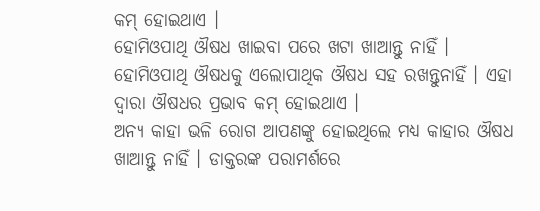କମ୍ ହୋଇଥାଏ ।
ହୋମିଓପାଥି ଔଷଧ ଖାଇବା ପରେ ଖଟା ଖାଆନ୍ତୁ ନାହିଁ ।
ହୋମିଓପାଥି ଔଷଧକୁ ଏଲୋପାଥିକ ଔଷଧ ସହ ରଖନ୍ତୁନାହିଁ । ଏହା ଦ୍ୱାରା ଔଷଧର ପ୍ରଭାବ କମ୍ ହୋଇଥାଏ ।
ଅନ୍ୟ କାହା ଭଳି ରୋଗ ଆପଣଙ୍କୁ ହୋଇଥିଲେ ମଧ୍ୟ କାହାର ଔଷଧ ଖାଆନ୍ତୁ ନାହିଁ । ଡାକ୍ତରଙ୍କ ପରାମର୍ଶରେ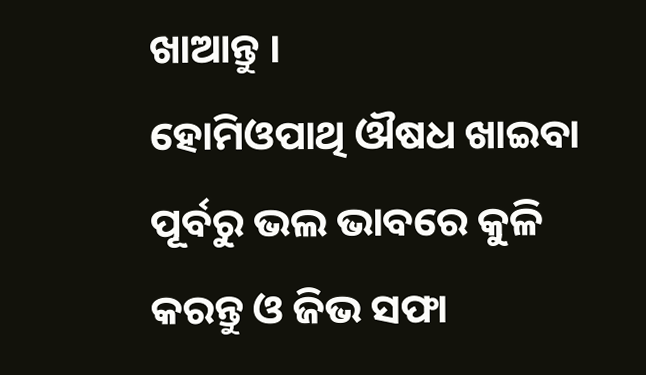ଖାଆନ୍ତୁ ।
ହୋମିଓପାଥି ଔଷଧ ଖାଇବା ପୂର୍ବରୁ ଭଲ ଭାବରେ କୁଳି କରନ୍ତୁ ଓ ଜିଭ ସଫା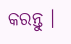କରନ୍ତୁ ।